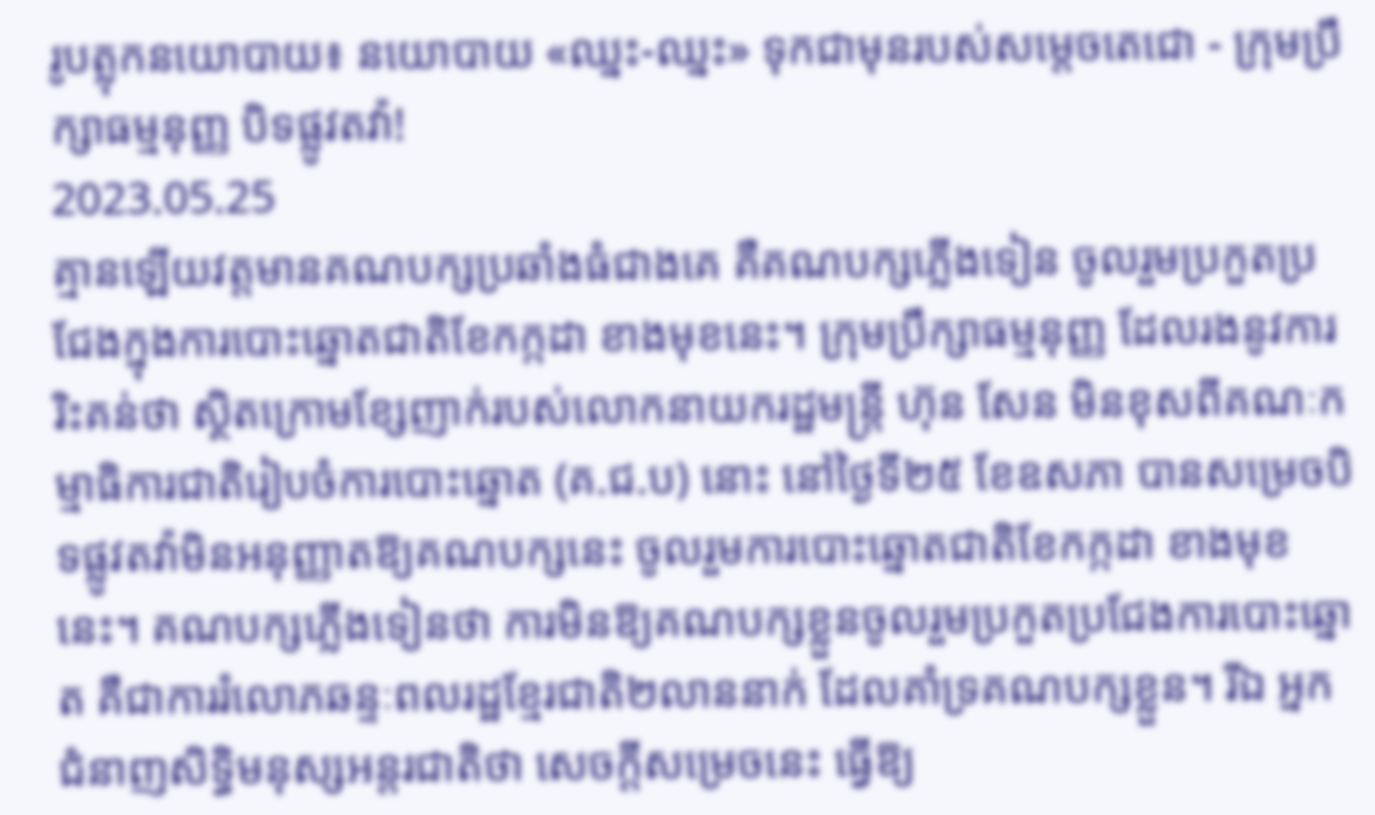រូបត្លុកនយោបាយ៖ នយោបាយ «ឈ្នះ-ឈ្នះ» ទុកជាមុនរបស់សម្តេចតេជោ - ក្រុមប្រឹក្សាធម្មនុញ្ញ បិទផ្លូវតវ៉ា!
2023.05.25
គ្មានឡើយវត្តមានគណបក្សប្រឆាំងធំជាងគេ គឺគណបក្សភ្លើងទៀន ចូលរួមប្រកួតប្រជែងក្នុងការបោះឆ្នោតជាតិខែកក្កដា ខាងមុខនេះ។ ក្រុមប្រឹក្សាធម្មនុញ្ញ ដែលរងនូវការរិះគន់ថា ស្ថិតក្រោមខ្សែញាក់របស់លោកនាយករដ្ឋមន្ត្រី ហ៊ុន សែន មិនខុសពីគណៈកម្មាធិការជាតិរៀបចំការបោះឆ្នោត (គ.ជ.ប) នោះ នៅថ្ងៃទី២៥ ខែឧសភា បានសម្រេចបិទផ្លូវតវ៉ាមិនអនុញ្ញាតឱ្យគណបក្សនេះ ចូលរួមការបោះឆ្នោតជាតិខែកក្កដា ខាងមុខនេះ។ គណបក្សភ្លើងទៀនថា ការមិនឱ្យគណបក្សខ្លួនចូលរួមប្រកួតប្រជែងការបោះឆ្នោត គឺជាការរំលោភឆន្ទៈពលរដ្ឋខ្មែរជាតិ២លាននាក់ ដែលគាំទ្រគណបក្សខ្លួន។ រីឯ អ្នកជំនាញសិទ្ធិមនុស្សអន្តរជាតិថា សេចក្តីសម្រេចនេះ ធ្វើឱ្យ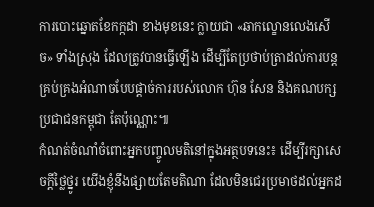ការបោះឆ្នោតខែកក្កដា ខាងមុខនេះ ក្លាយជា «ឆាកល្ខោនលេងសើច» ទាំងស្រុង ដែលត្រូវបានធ្វើឡើង ដើម្បីតែប្រថាប់ត្រាដល់ការបន្តគ្រប់គ្រងអំណាចបែបផ្តាច់ការរបស់លោក ហ៊ុន សែន និងគណបក្សប្រជាជនកម្ពុជា តែប៉ុណ្ណោះ៕
កំណត់ចំណាំចំពោះអ្នកបញ្ចូលមតិនៅក្នុងអត្ថបទនេះ៖ ដើម្បីរក្សាសេចក្ដីថ្លៃថ្នូរ យើងខ្ញុំនឹងផ្សាយតែមតិណា ដែលមិនជេរប្រមាថដល់អ្នកដ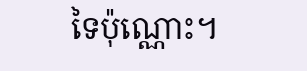ទៃប៉ុណ្ណោះ។